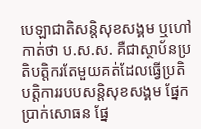បេឡាជាតិសន្តិសុខសង្គម ឬហៅកាត់ថា ប.ស.ស. គឺជាស្ថាប័នប្រតិបត្តិករតែមួយគត់ដែលធ្វើប្រតិបត្តិការរបបសន្តិសុខសង្គម ផ្នែកប្រាក់សោធន ផ្នែ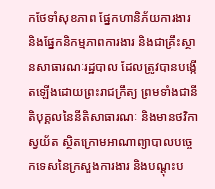កថែទាំសុខភាព ផ្នែកហានិភ័យការងារ និងផ្នែកនិកម្មភាពការងារ និងជាគ្រឹះស្ថានសាធារណៈរដ្ឋបាល ដែលត្រូវបានបង្កើតឡើងដោយព្រះរាជក្រឹត្យ ព្រមទាំងជានីតិបុគ្គលនៃនីតិសាធារណៈ និងមានថវិកាស្វយ័ត ស្ថិតក្រោមអាណាព្យាបាលបច្ចេកទេសនៃក្រសួងការងារ និងបណ្តុះប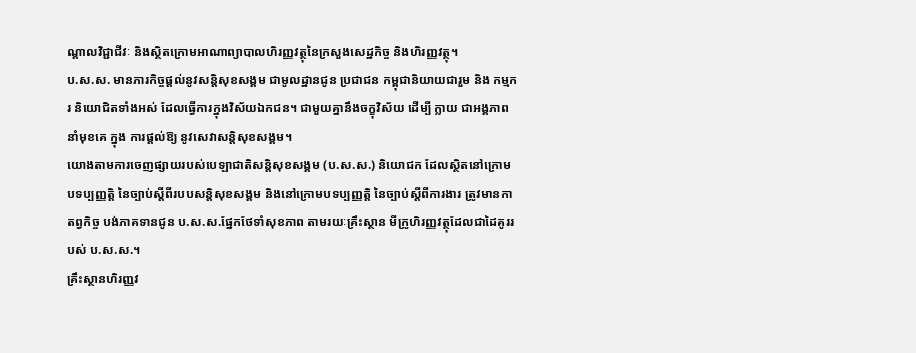ណ្តាលវិជ្ជាជីវៈ និងស្ថិតក្រោមអាណាព្យាបាលហិរញ្ញវត្ថុនៃក្រសួងសេដ្ឋកិច្ច និងហិរញ្ញវត្ថុ។
ប.ស.ស. មានភារកិច្ចផ្ដល់នូវសន្ដិសុខសង្គម ជាមូលដ្ឋានជូន ប្រជាជន កម្ពុជានិយាយជារួម និង កម្មករ និយោជិតទាំងអស់ ដែលធ្វើការក្នុងវិស័យឯកជន។ ជាមួយគ្នានឹងចក្ខុវិស័យ ដើម្បី ក្លាយ ជាអង្គភាពនាំមុខគេ ក្នុង ការផ្តល់ឱ្យ នូវសេវាសន្តិសុខសង្គម។
យោងតាមការចេញផ្សាយរបស់បេឡាជាតិសន្តិសុខសង្គម (ប.ស.ស.) និយោជក ដែលស្ថិតនៅក្រោម បទប្បញ្ញត្តិ នៃច្បាប់ស្តីពីរបបសន្តិសុខសង្គម និងនៅក្រោមបទប្បញ្ញត្តិ នៃច្បាប់ស្តីពីការងារ ត្រូវមានកាតព្វកិច្ច បង់ភាគទានជូន ប.ស.ស.ផ្នែកថែទាំសុខភាព តាមរយៈគ្រឹះស្ថាន មីក្រូហិរញ្ញវត្ថុដែលជាដៃគូររបស់ ប.ស.ស.។
គ្រឹះស្ថានហិរញ្ញវ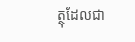ត្ថុដែលជា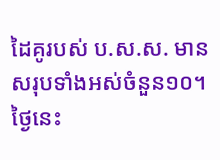ដៃគូរបស់ ប.ស.ស. មានសរុបទាំងអស់ចំនួន១០។ ថ្ងៃនេះ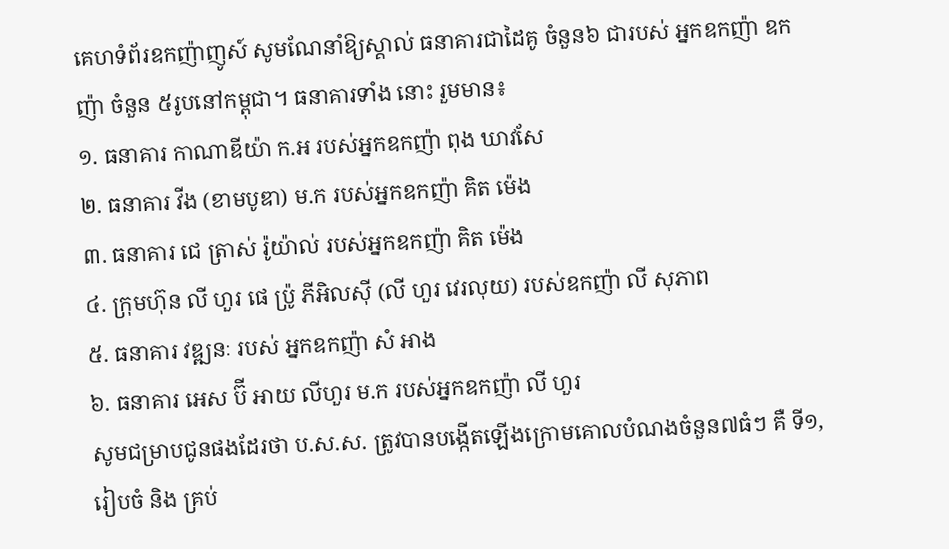គេហទំព័រឧកញ៉ាញូស៍ សូមណែនាំឱ្យស្គាល់ ធនាគារជាដៃគូ ចំនួន៦ ជារបស់ អ្នកឧកញ៉ា ឧកញ៉ា ចំនួន ៥រូបនៅកម្ពុជា។ ធនាគារទាំង នោះ រួមមាន៖
១. ធនាគារ កាណាឌីយ៉ា ក.អ របស់អ្នកឧកញ៉ា ពុង ឃាវសែ
២. ធនាគារ វីង (ខាមបូឌា) ម.ក របស់អ្នកឧកញ៉ា គិត ម៉េង
៣. ធនាគារ ជេ ត្រាស់ រ៉ូយ៉ាល់ របស់អ្នកឧកញ៉ា គិត ម៉េង
៤. ក្រុមហ៊ុន លី ហួរ ផេ ប្រ៉ូ ភីអិលស៊ី (លី ហួរ វេរលុយ) របស់ឧកញ៉ា លី សុភាព
៥. ធនាគារ វឌ្ឍនៈ របស់ អ្នកឧកញ៉ា សំ អាង
៦. ធនាគារ អេស ប៊ី អាយ លីហួរ ម.ក របស់អ្នកឧកញ៉ា លី ហួរ
សូមជម្រាបជូនផងដែរថា ប.ស.ស. ត្រូវបានបង្កើតឡើងក្រោមគោលបំណងចំនួន៧ធំៗ គឺ ទី១, រៀបចំ និង គ្រប់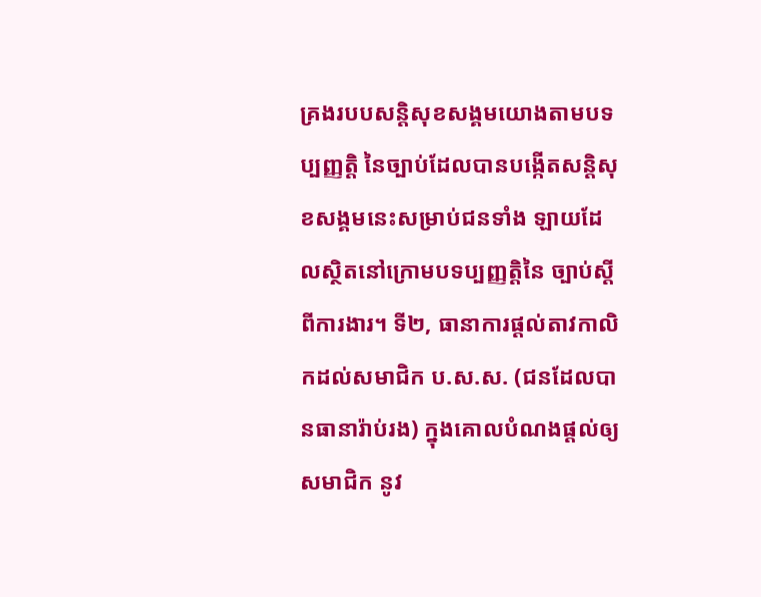គ្រងរបបសន្តិសុខសង្គមយោងតាមបទប្បញ្ញត្តិ នៃច្បាប់ដែលបានបង្កើតសន្តិសុខសង្គមនេះសម្រាប់ជនទាំង ឡាយដែលស្ថិតនៅក្រោមបទប្បញ្ញត្តិនៃ ច្បាប់ស្តីពីការងារ។ ទី២, ធានាការផ្តល់តាវកាលិកដល់សមាជិក ប.ស.ស. (ជនដែលបានធានារ៉ាប់រង) ក្នុងគោលបំណងផ្តល់ឲ្យសមាជិក នូវ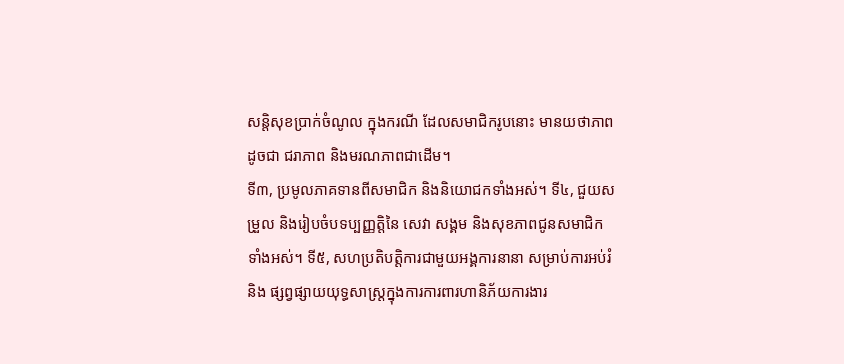សន្តិសុខប្រាក់ចំណូល ក្នុងករណី ដែលសមាជិករូបនោះ មានយថាភាព ដូចជា ជរាភាព និងមរណភាពជាដើម។
ទី៣, ប្រមូលភាគទានពីសមាជិក និងនិយោជកទាំងអស់។ ទី៤, ជួយសម្រួល និងរៀបចំបទប្បញ្ញត្តិនៃ សេវា សង្គម និងសុខភាពជូនសមាជិកទាំងអស់។ ទី៥, សហប្រតិបត្តិការជាមួយអង្គការនានា សម្រាប់ការអប់រំ និង ផ្សព្វផ្សាយយុទ្ធសាស្រ្តក្នុងការការពារហានិភ័យការងារ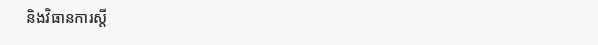និងវិធានការស្តី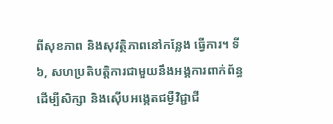ពីសុខភាព និងសុវត្ថិភាពនៅកន្លែង ធ្វើការ។ ទី៦, សហប្រតិបត្តិការជាមួយនឹងអង្គការពាក់ព័ន្ធដើម្បីសិក្សា និងស៊ើបអង្កេតជម្ងឺវិជ្ជាជី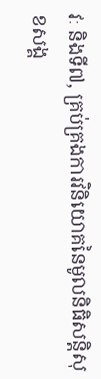វៈ និងទី៧, គ្រប់គ្រងការវិនិយោគនៃមូលនិធិសន្តិសុខសង្គ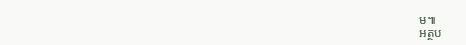ម៕
អត្ថប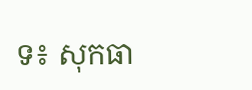ទ៖ សុកធា